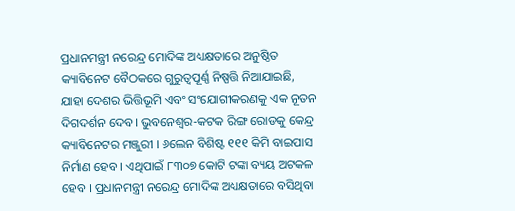ପ୍ରଧାନମନ୍ତ୍ରୀ ନରେନ୍ଦ୍ର ମୋଦିଙ୍କ ଅଧ୍ୟକ୍ଷତାରେ ଅନୁଷ୍ଠିତ କ୍ୟାବିନେଟ ବୈଠକରେ ଗୁରୁତ୍ୱପୂର୍ଣ୍ଣ ନିଷ୍ପତ୍ତି ନିଆଯାଇଛି, ଯାହା ଦେଶର ଭିତ୍ତିଭୂମି ଏବଂ ସଂଯୋଗୀକରଣକୁ ଏକ ନୂତନ ଦିଗଦର୍ଶନ ଦେବ। ଭୁବନେଶ୍ବର-କଟକ ରିଙ୍ଗ ରୋଡକୁ କେନ୍ଦ୍ର କ୍ୟାବିନେଟର ମଞ୍ଜୁରୀ । ୬ଲେନ ବିଶିଷ୍ଟ ୧୧୧ କିମି ବାଇପାସ ନିର୍ମାଣ ହେବ । ଏଥିପାଇଁ ୮୩୦୭ କୋଟି ଟଙ୍କା ବ୍ୟୟ ଅଟକଳ ହେବ । ପ୍ରଧାନମନ୍ତ୍ରୀ ନରେନ୍ଦ୍ର ମୋଦିଙ୍କ ଅଧ୍ୟକ୍ଷତାରେ ବସିଥିବା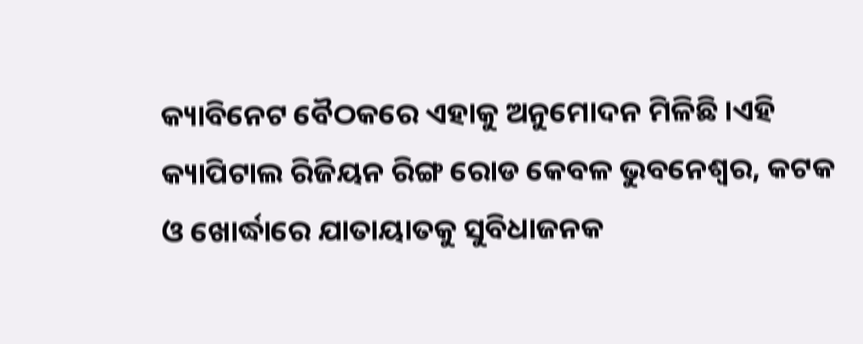କ୍ୟାବିନେଟ ବୈଠକରେ ଏହାକୁ ଅନୁମୋଦନ ମିଳିଛି ।ଏହି କ୍ୟାପିଟାଲ ରିଜିୟନ ରିଙ୍ଗ ରୋଡ କେବଳ ଭୁବନେଶ୍ୱର, କଟକ ଓ ଖୋର୍ଦ୍ଧାରେ ଯାତାୟାତକୁ ସୁବିଧାଜନକ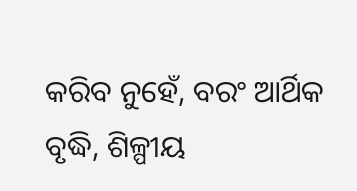କରିବ ନୁହେଁ, ବରଂ ଆର୍ଥିକ ବୃଦ୍ଧି, ଶିଳ୍ପୀୟ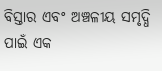ବିସ୍ତାର ଏବଂ ଅଞ୍ଚଳୀୟ ସମୃଦ୍ଧି ପାଇଁ ଏକ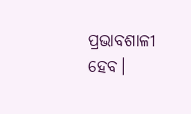ପ୍ରଭାବଶାଳୀ ହେବ।